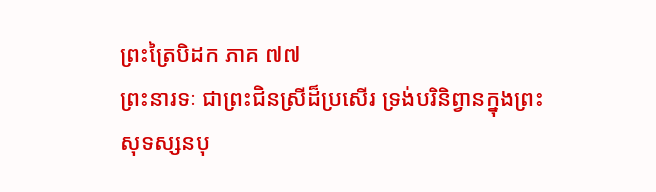ព្រះត្រៃបិដក ភាគ ៧៧
ព្រះនារទៈ ជាព្រះជិនស្រីដ៏ប្រសើរ ទ្រង់បរិនិព្វានក្នុងព្រះសុទស្សនបុ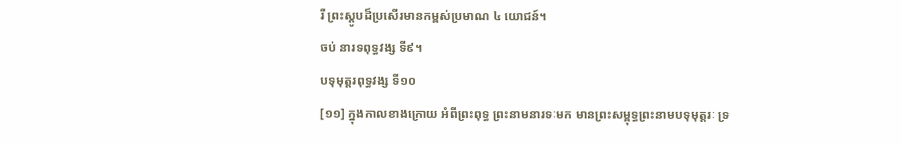រី ព្រះស្តូបដ៏ប្រសើរមានកម្ពស់ប្រមាណ ៤ យោជន៍។
ចប់ នារទពុទ្ធវង្ស ទី៩។
បទុមុត្តរពុទ្ធវង្ស ទី១០
[១១] ក្នុងកាលខាងក្រោយ អំពីព្រះពុទ្ធ ព្រះនាមនារទៈមក មានព្រះសម្ពុទ្ធព្រះនាមបទុមុត្តរៈ ទ្រ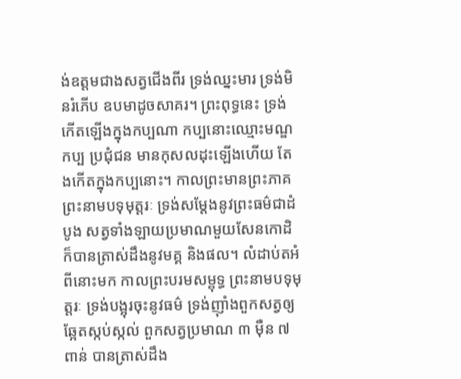ង់ឧត្តមជាងសត្វជើងពីរ ទ្រង់ឈ្នះមារ ទ្រង់មិនរំភើប ឧបមាដូចសាគរ។ ព្រះពុទ្ធនេះ ទ្រង់កើតឡើងក្នុងកប្បណា កប្បនោះឈ្មោះមណ្ឌកប្ប ប្រជុំជន មានកុសលដុះឡើងហើយ តែងកើតក្នុងកប្បនោះ។ កាលព្រះមានព្រះភាគ ព្រះនាមបទុមុត្តរៈ ទ្រង់សម្តែងនូវព្រះធម៌ជាដំបូង សត្វទាំងឡាយប្រមាណមួយសែនកោដិ ក៏បានត្រាស់ដឹងនូវមគ្គ និងផល។ លំដាប់តអំពីនោះមក កាលព្រះបរមសម្ពុទ្ធ ព្រះនាមបទុមុត្តរៈ ទ្រង់បង្អុរចុះនូវធម៌ ទ្រង់ញ៉ាំងពួកសត្វឲ្យឆ្អែតស្កប់ស្កល់ ពួកសត្វប្រមាណ ៣ ម៉ឺន ៧ ពាន់ បានត្រាស់ដឹង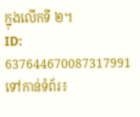ក្នុងលើកទី ២។
ID: 637644670087317991
ទៅកាន់ទំព័រ៖